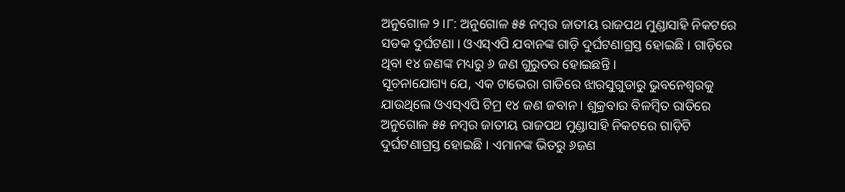ଅନୁଗୋଳ ୨।୮: ଅନୁଗୋଳ ୫୫ ନମ୍ବର ଜାତୀୟ ରାଜପଥ ମୁଣ୍ଡାସାହି ନିକଟରେ ସଡକ ଦୁର୍ଘଟଣା । ଓଏସ୍ଏପି ଯବାନଙ୍କ ଗାଡ଼ି ଦୁର୍ଘଟଣାଗ୍ରସ୍ତ ହୋଇଛି । ଗାଡ଼ିରେ ଥିବା ୧୪ ଜଣଙ୍କ ମଧ୍ୟରୁ ୬ ଜଣ ଗୁରୁତର ହୋଇଛନ୍ତି ।
ସୂଚନାଯୋଗ୍ୟ ଯେ, ଏକ ଟାଭେରା ଗାଡିରେ ଝାରସୁଗୁଡାରୁ ଭୁବନେଶ୍ୱରକୁ ଯାଉଥିଲେ ଓଏସ୍ଏପି ଟିମ୍ର ୧୪ ଜଣ ଜବାନ । ଶୁକ୍ରବାର ବିଳମ୍ବିତ ରାତିରେ ଅନୁଗୋଳ ୫୫ ନମ୍ବର ଜାତୀୟ ରାଜପଥ ମୁଣ୍ଡାସାହି ନିକଟରେ ଗାଡ଼ିଟି ଦୁର୍ଘଟଣାଗ୍ରସ୍ତ ହୋଇଛି । ଏମାନଙ୍କ ଭିତରୁ ୬ଜଣ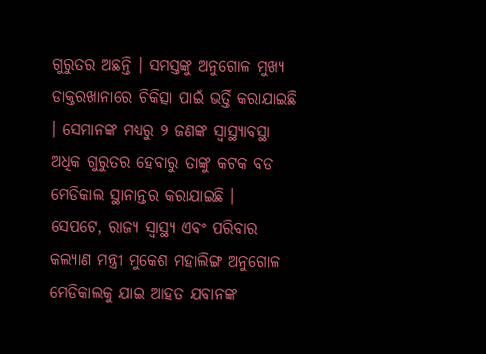ଗୁରୁତର ଅଛନ୍ତି । ସମସ୍ତଙ୍କୁ ଅନୁଗୋଳ ମୁଖ୍ୟ ଡାକ୍ତରଖାନାରେ ଚିକିତ୍ସା ପାଇଁ ଭର୍ତ୍ତି କରାଯାଇଛି । ସେମାନଙ୍କ ମଧ୍ୟରୁ ୨ ଜଣଙ୍କ ସ୍ବାସ୍ଥ୍ୟାବସ୍ଥା ଅଧିକ ଗୁରୁତର ହେବାରୁ ତାଙ୍କୁ କଟକ ବଡ ମେଡିକାଲ ସ୍ଥାନାନ୍ତର କରାଯାଇଛି ।
ସେପଟେ, ରାଜ୍ୟ ସ୍ବାସ୍ଥ୍ୟ ଏବଂ ପରିବାର କଲ୍ୟାଣ ମନ୍ତ୍ରୀ ମୁକେଶ ମହାଲିଙ୍ଗ ଅନୁଗୋଳ ମେଡିକାଲକୁ ଯାଇ ଆହତ ଯବାନଙ୍କ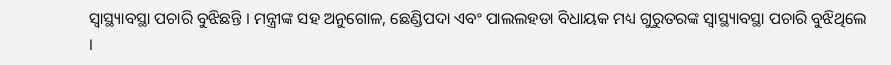ସ୍ବାସ୍ଥ୍ୟାବସ୍ଥା ପଚାରି ବୁଝିଛନ୍ତି । ମନ୍ତ୍ରୀଙ୍କ ସହ ଅନୁଗୋଳ, ଛେଣ୍ଡିପଦା ଏବଂ ପାଲଲହଡା ବିଧାୟକ ମଧ୍ୟ ଗୁରୁତରଙ୍କ ସ୍ବାସ୍ଥ୍ୟାବସ୍ଥା ପଚାରି ବୁଝିଥିଲେ ।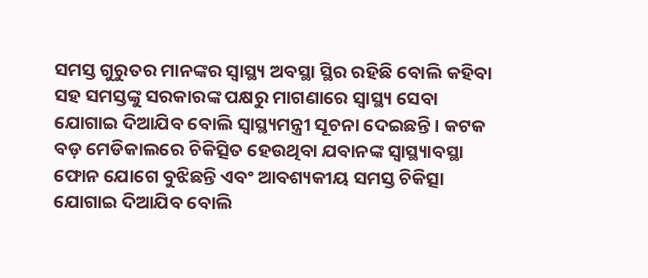ସମସ୍ତ ଗୁରୁତର ମାନଙ୍କର ସ୍ବାସ୍ଥ୍ୟ ଅବସ୍ଥା ସ୍ଥିର ରହିଛି ବୋଲି କହିବା ସହ ସମସ୍ତଙ୍କୁ ସରକାରଙ୍କ ପକ୍ଷରୁ ମାଗଣାରେ ସ୍ବାସ୍ଥ୍ୟ ସେବା ଯୋଗାଇ ଦିଆଯିବ ବୋଲି ସ୍ବାସ୍ଥ୍ୟମନ୍ତ୍ରୀ ସୂଚନା ଦେଇଛନ୍ତି । କଟକ ବଡ଼ ମେଡିକାଲରେ ଚିକିତ୍ସିତ ହେଉଥିବା ଯବାନଙ୍କ ସ୍ବାସ୍ଥ୍ୟାବସ୍ଥା ଫୋନ ଯୋଗେ ବୁଝିଛନ୍ତି ଏବଂ ଆବଶ୍ୟକୀୟ ସମସ୍ତ ଚିକିତ୍ସା ଯୋଗାଇ ଦିଆଯିବ ବୋଲି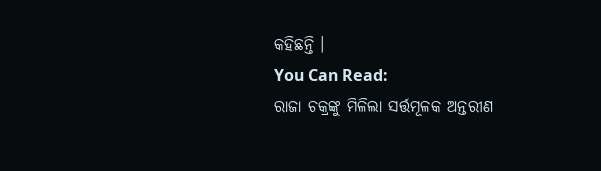କହିଛନ୍ତି ।
You Can Read:
ରାଜା ଚକ୍ରଙ୍କୁ ମିଳିଲା ସର୍ତ୍ତମୂଳକ ଅନ୍ତରୀଣ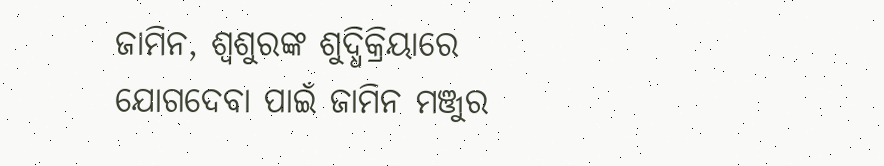ଜାମିନ, ଶ୍ଵଶୁରଙ୍କ ଶୁଦ୍ଧିକ୍ରିୟାରେ ଯୋଗଦେବା ପାଇଁ ଜାମିନ ମଞ୍ଜୁର